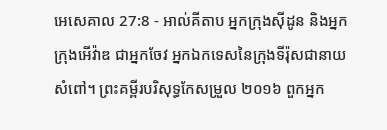អេសេគាល 27:8 - អាល់គីតាប អ្នកក្រុងស៊ីដូន និងអ្នកក្រុងអើវ៉ាឌ ជាអ្នកចែវ អ្នកឯកទេសនៃក្រុងទីរ៉ុសជានាយសំពៅ។ ព្រះគម្ពីរបរិសុទ្ធកែសម្រួល ២០១៦ ពួកអ្នក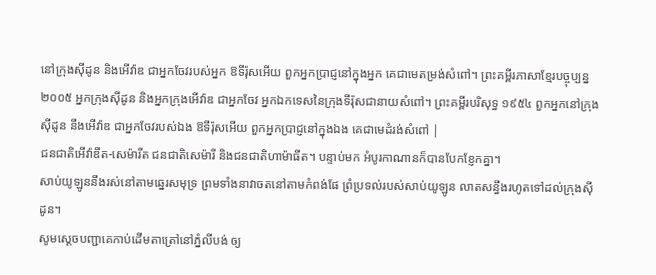នៅក្រុងស៊ីដូន និងអើវ៉ាឌ ជាអ្នកចែវរបស់អ្នក ឱទីរ៉ុសអើយ ពួកអ្នកប្រាជ្ញនៅក្នុងអ្នក គេជាមេតម្រង់សំពៅ។ ព្រះគម្ពីរភាសាខ្មែរបច្ចុប្បន្ន ២០០៥ អ្នកក្រុងស៊ីដូន និងអ្នកក្រុងអើវ៉ាឌ ជាអ្នកចែវ អ្នកឯកទេសនៃក្រុងទីរ៉ុសជានាយសំពៅ។ ព្រះគម្ពីរបរិសុទ្ធ ១៩៥៤ ពួកអ្នកនៅក្រុងស៊ីដូន នឹងអើវ៉ាឌ ជាអ្នកចែវរបស់ឯង ឱទីរ៉ុសអើយ ពួកអ្នកប្រាជ្ញនៅក្នុងឯង គេជាមេដំរង់សំពៅ |
ជនជាតិអើវ៉ាឌីត-សេម៉ារីត ជនជាតិសេម៉ារី និងជនជាតិហាម៉ាធីត។ បន្ទាប់មក អំបូរកាណានក៏បានបែកខ្ញែកគ្នា។
សាប់យូឡូននឹងរស់នៅតាមឆ្នេរសមុទ្រ ព្រមទាំងនាវាចតនៅតាមកំពង់ផែ ព្រំប្រទល់របស់សាប់យូឡូន លាតសន្ធឹងរហូតទៅដល់ក្រុងស៊ីដូន។
សូមស្តេចបញ្ជាគេកាប់ដើមតាត្រៅនៅភ្នំលីបង់ ឲ្យ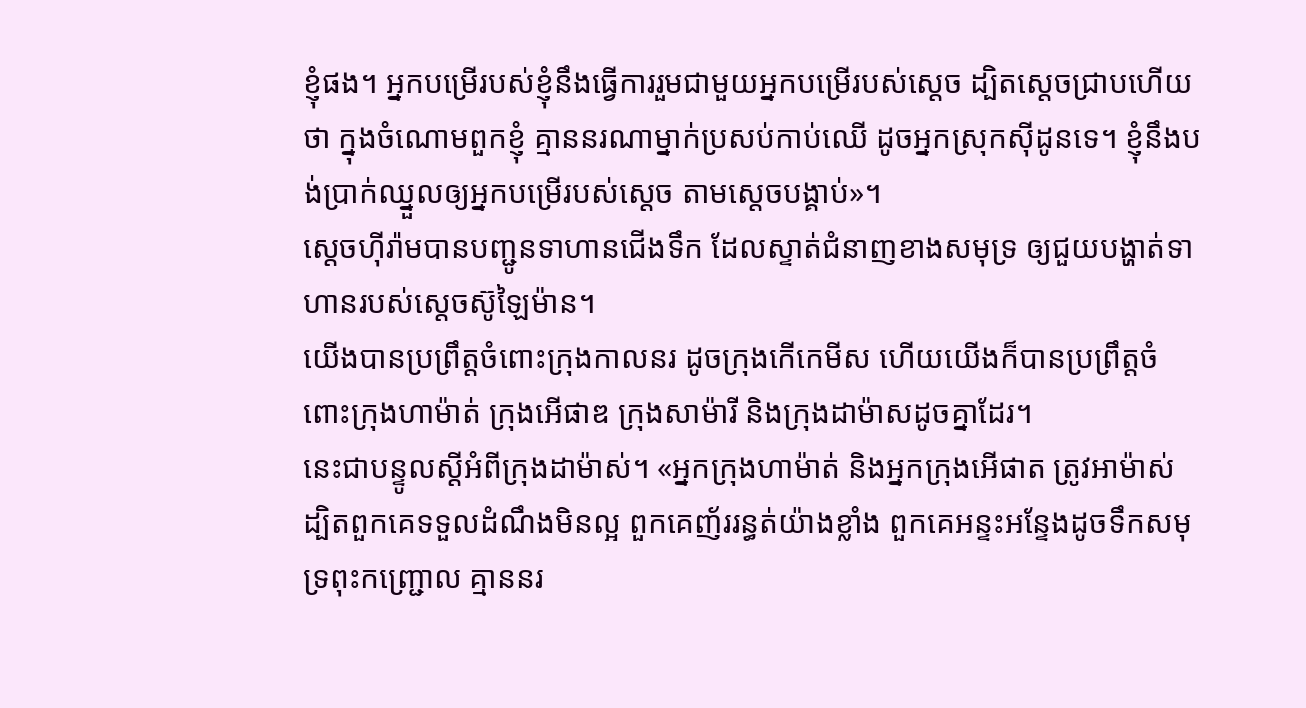ខ្ញុំផង។ អ្នកបម្រើរបស់ខ្ញុំនឹងធ្វើការរួមជាមួយអ្នកបម្រើរបស់ស្តេច ដ្បិតស្តេចជ្រាបហើយថា ក្នុងចំណោមពួកខ្ញុំ គ្មាននរណាម្នាក់ប្រសប់កាប់ឈើ ដូចអ្នកស្រុកស៊ីដូនទេ។ ខ្ញុំនឹងបង់ប្រាក់ឈ្នួលឲ្យអ្នកបម្រើរបស់ស្តេច តាមស្តេចបង្គាប់»។
ស្តេចហ៊ីរ៉ាមបានបញ្ជូនទាហានជើងទឹក ដែលស្ទាត់ជំនាញខាងសមុទ្រ ឲ្យជួយបង្ហាត់ទាហានរបស់ស្តេចស៊ូឡៃម៉ាន។
យើងបានប្រព្រឹត្តចំពោះក្រុងកាលនរ ដូចក្រុងកើកេមីស ហើយយើងក៏បានប្រព្រឹត្តចំពោះក្រុងហាម៉ាត់ ក្រុងអើផាឌ ក្រុងសាម៉ារី និងក្រុងដាម៉ាសដូចគ្នាដែរ។
នេះជាបន្ទូលស្ដីអំពីក្រុងដាម៉ាស់។ «អ្នកក្រុងហាម៉ាត់ និងអ្នកក្រុងអើផាត ត្រូវអាម៉ាស់ ដ្បិតពួកគេទទួលដំណឹងមិនល្អ ពួកគេញ័ររន្ធត់យ៉ាងខ្លាំង ពួកគេអន្ទះអន្ទែងដូចទឹកសមុទ្រពុះកញ្ជ្រោល គ្មាននរ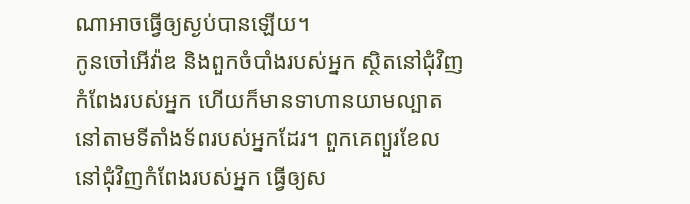ណាអាចធ្វើឲ្យស្ងប់បានឡើយ។
កូនចៅអើវ៉ាឌ និងពួកចំបាំងរបស់អ្នក ស្ថិតនៅជុំវិញកំពែងរបស់អ្នក ហើយក៏មានទាហានយាមល្បាតនៅតាមទីតាំងទ័ពរបស់អ្នកដែរ។ ពួកគេព្យួរខែលនៅជុំវិញកំពែងរបស់អ្នក ធ្វើឲ្យស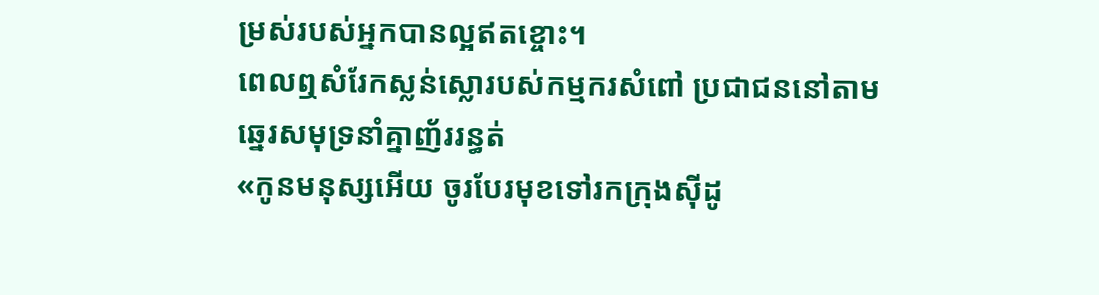ម្រស់របស់អ្នកបានល្អឥតខ្ចោះ។
ពេលឮសំរែកស្លន់ស្លោរបស់កម្មករសំពៅ ប្រជាជននៅតាមឆ្នេរសមុទ្រនាំគ្នាញ័ររន្ធត់
«កូនមនុស្សអើយ ចូរបែរមុខទៅរកក្រុងស៊ីដូ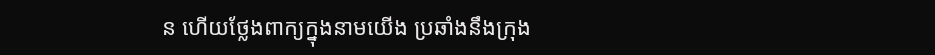ន ហើយថ្លែងពាក្យក្នុងនាមយើង ប្រឆាំងនឹងក្រុង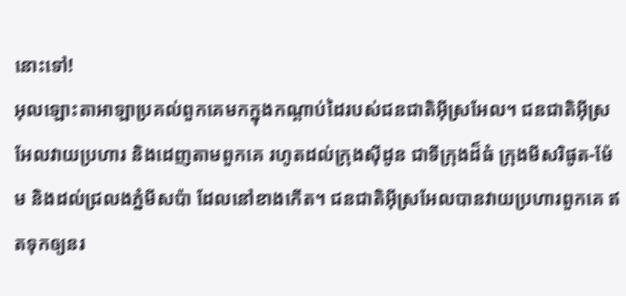នោះទៅ!
អុលឡោះតាអាឡាប្រគល់ពួកគេមកក្នុងកណ្តាប់ដៃរបស់ជនជាតិអ៊ីស្រអែល។ ជនជាតិអ៊ីស្រអែលវាយប្រហារ និងដេញតាមពួកគេ រហូតដល់ក្រុងស៊ីដូន ជាទីក្រុងដ៏ធំ ក្រុងមីសរិផូត-ម៉ែម និងដល់ជ្រលងភ្នំមីសប៉ា ដែលនៅខាងកើត។ ជនជាតិអ៊ីស្រអែលបានវាយប្រហារពួកគេ ឥតទុកឲ្យនរ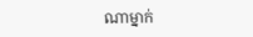ណាម្នាក់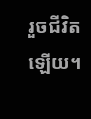រួចជីវិតឡើយ។